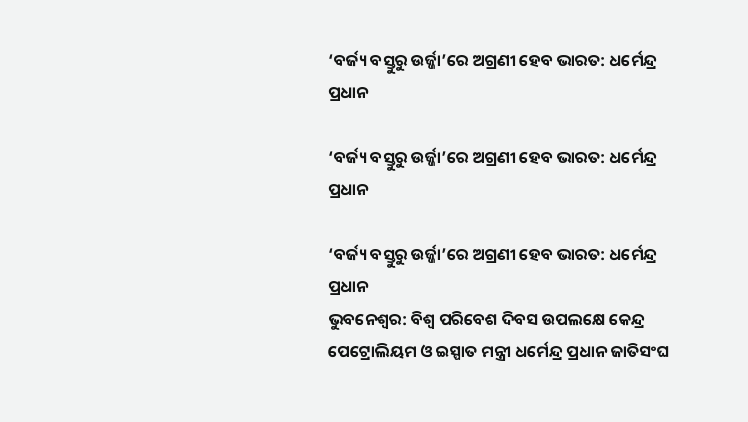‘ବର୍ଜ୍ୟ ବସ୍ତୁରୁ ଉର୍ଜ୍ଜା’ରେ ଅଗ୍ରଣୀ ହେବ ଭାରତ: ଧର୍ମେନ୍ଦ୍ର ପ୍ରଧାନ

‘ବର୍ଜ୍ୟ ବସ୍ତୁରୁ ଉର୍ଜ୍ଜା’ରେ ଅଗ୍ରଣୀ ହେବ ଭାରତ: ଧର୍ମେନ୍ଦ୍ର ପ୍ରଧାନ

‘ବର୍ଜ୍ୟ ବସ୍ତୁରୁ ଉର୍ଜ୍ଜା’ରେ ଅଗ୍ରଣୀ ହେବ ଭାରତ: ଧର୍ମେନ୍ଦ୍ର ପ୍ରଧାନ
ଭୁବନେଶ୍ୱର: ବିଶ୍ୱ ପରିବେଶ ଦିବସ ଉପଲକ୍ଷେ କେନ୍ଦ୍ର ପେଟ୍ରୋଲିୟମ ଓ ଇସ୍ପାତ ମନ୍ତ୍ରୀ ଧର୍ମେନ୍ଦ୍ର ପ୍ରଧାନ ଜାତିସଂଘ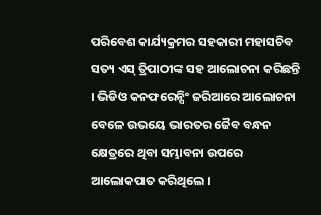ପରିବେଶ କାର୍ଯ୍ୟକ୍ରମର ସହକାରୀ ମହାସଚିବ ସତ୍ୟ ଏସ୍ ତ୍ରିପାଠୀଙ୍କ ସହ ଆଲୋଚନା କରିଛନ୍ତି । ଭିଡିଓ କନଫରେନ୍ସିଂ ଜରିଆରେ ଆଲୋଚନା ବେଳେ ଉଭୟେ ଭାରତର ଜୈବ ବନ୍ଧନ କ୍ଷେତ୍ରରେ ଥିବା ସମ୍ଭାବନା ଉପରେ ଆଲୋକପାତ କରିଥିଲେ ।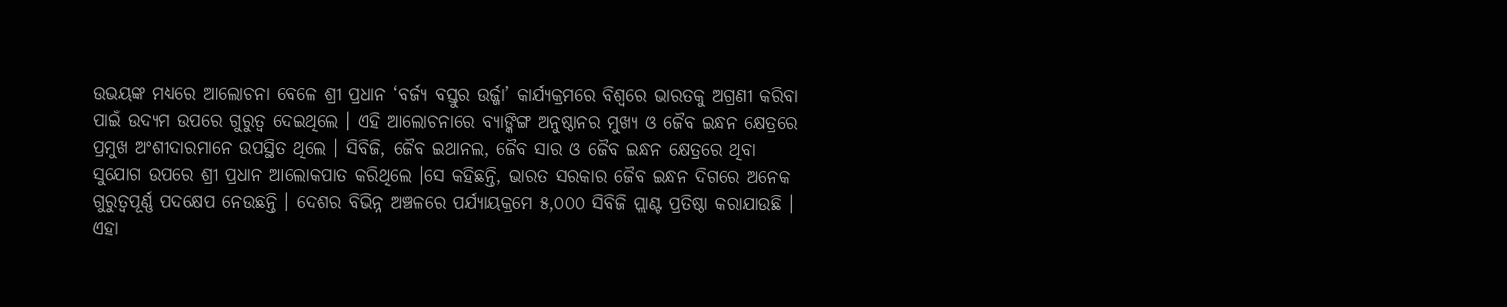ଉଭୟଙ୍କ ମଧ୍ୟରେ ଆଲୋଚନା ବେଳେ ଶ୍ରୀ ପ୍ରଧାନ ‘ବର୍ଜ୍ୟ ବସ୍ତୁର ଉର୍ଜ୍ଜା’ କାର୍ଯ୍ୟକ୍ରମରେ ବିଶ୍ୱରେ ଭାରତକୁ ଅଗ୍ରଣୀ କରିବା ପାଇଁ ଉଦ୍ୟମ ଉପରେ ଗୁରୁତ୍ୱ ଦେଇଥିଲେ । ଏହି ଆଲୋଚନାରେ ବ୍ୟାଙ୍କିଙ୍ଗ ଅନୁଷ୍ଠାନର ମୁଖ୍ୟ ଓ ଜୈବ ଇନ୍ଧନ କ୍ଷେତ୍ରରେ ପ୍ରମୁଖ ଅଂଶୀଦାରମାନେ ଉପସ୍ଥିତ ଥିଲେ । ସିବିଜି, ଜୈବ ଇଥାନଲ, ଜୈବ ସାର ଓ ଜୈବ ଇନ୍ଧନ କ୍ଷେତ୍ରରେ ଥିବା ସୁଯୋଗ ଉପରେ ଶ୍ରୀ ପ୍ରଧାନ ଆଲୋକପାତ କରିଥିଲେ ।ସେ କହିଛନ୍ତି, ଭାରତ ସରକାର ଜୈବ ଇନ୍ଧନ ଦିଗରେ ଅନେକ ଗୁରୁତ୍ୱପୂର୍ଣ୍ଣ ପଦକ୍ଷେପ ନେଉଛନ୍ତି । ଦେଶର ବିଭିନ୍ନ ଅଞ୍ଚଳରେ ପର୍ଯ୍ୟାୟକ୍ରମେ ୫,୦୦୦ ସିବିଜି ପ୍ଲାଣ୍ଟ ପ୍ରତିଷ୍ଠା କରାଯାଉଛି । ଏହା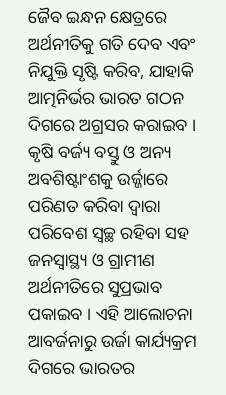ଜୈବ ଇନ୍ଧନ କ୍ଷେତ୍ରରେ ଅର୍ଥନୀତିକୁ ଗତି ଦେବ ଏବଂ ନିଯୁକ୍ତି ସୃଷ୍ଟି କରିବ, ଯାହାକି ଆତ୍ମନିର୍ଭର ଭାରତ ଗଠନ ଦିଗରେ ଅଗ୍ରସର କରାଇବ । କୃଷି ବର୍ଜ୍ୟ ବସ୍ତୁ ଓ ଅନ୍ୟ ଅବଶିଷ୍ଟାଂଶକୁ ଉର୍ଜ୍ଜାରେ ପରିଣତ କରିବା ଦ୍ୱାରା ପରିବେଶ ସ୍ୱଚ୍ଛ ରହିବା ସହ ଜନସ୍ୱାସ୍ଥ୍ୟ ଓ ଗ୍ରାମୀଣ ଅର୍ଥନୀତିରେ ସୁପ୍ରଭାବ ପକାଇବ । ଏହି ଆଲୋଚନା ଆବର୍ଜନାରୁ ଉର୍ଜା କାର୍ଯ୍ୟକ୍ରମ ଦିଗରେ ଭାରତର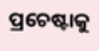ପ୍ରଚେଷ୍ଟାକୁ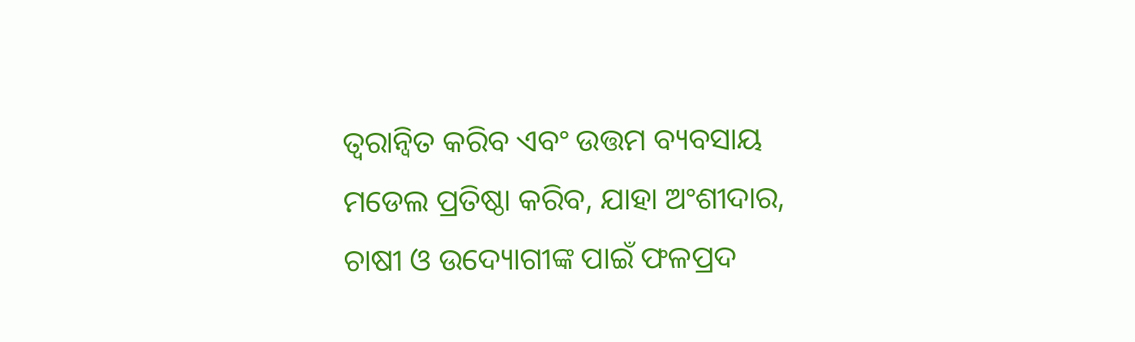ତ୍ୱରାନ୍ୱିତ କରିବ ଏବଂ ଉତ୍ତମ ବ୍ୟବସାୟ ମଡେଲ ପ୍ରତିଷ୍ଠା କରିବ, ଯାହା ଅଂଶୀଦାର, ଚାଷୀ ଓ ଉଦ୍ୟୋଗୀଙ୍କ ପାଇଁ ଫଳପ୍ରଦ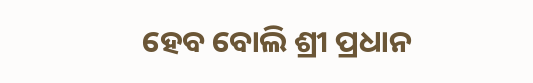ହେବ ବୋଲି ଶ୍ରୀ ପ୍ରଧାନ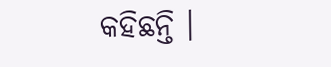କହିଛନ୍ତି ।